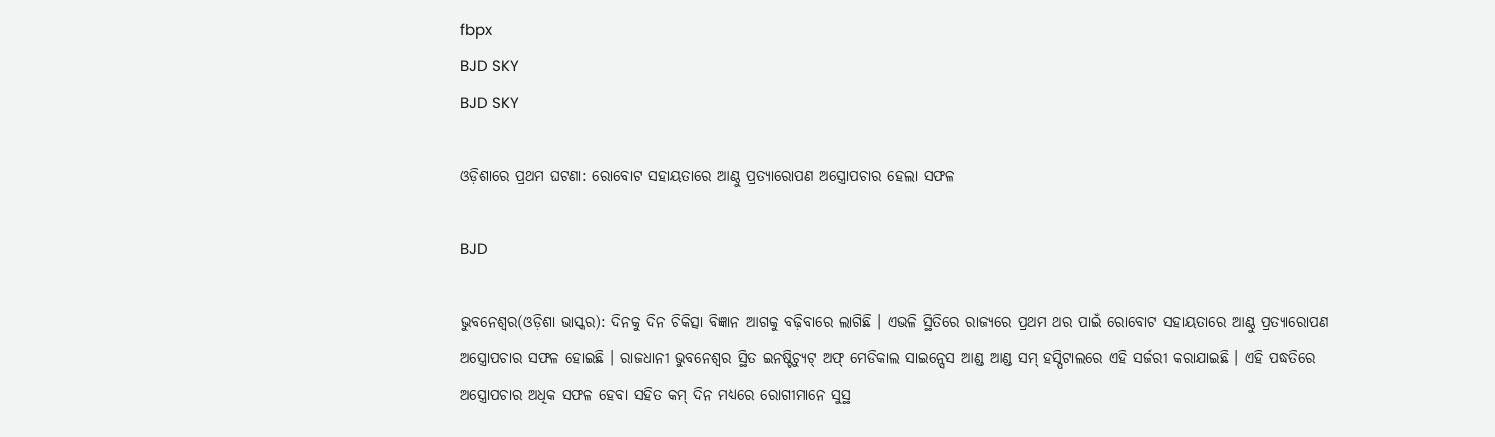fbpx
BJD SKY
BJD SKY

ଓଡ଼ିଶାରେ ପ୍ରଥମ ଘଟଣା: ରୋବୋଟ ସହାୟତାରେ ଆଣ୍ଠୁ ପ୍ରତ୍ୟାରୋପଣ ଅସ୍ତ୍ରୋପଚାର ହେଲା ସଫଳ

BJD

ଭୁବନେଶ୍ୱର(ଓଡ଼ିଶା ଭାସ୍କର): ଦିନକୁ ଦିନ ଚିକିତ୍ସା ବିଜ୍ଞାନ ଆଗକୁ ବଢ଼ିବାରେ ଲାଗିଛି । ଏଭଳି ସ୍ଥିତିରେ ରାଜ୍ୟରେ ପ୍ରଥମ ଥର ପାଇଁ ରୋବୋଟ ସହାୟତାରେ ଆଣ୍ଠୁ ପ୍ରତ୍ୟାରୋପଣ ଅସ୍ତ୍ରୋପଚାର ସଫଳ ହୋଇଛି । ରାଜଧାନୀ ଭୁବନେଶ୍ୱର ସ୍ଥିତ ଇନଷ୍ଟିଚ୍ୟୁଟ୍ ଅଫ୍ ମେଡିକାଲ ସାଇନ୍ସେସ ଆଣ୍ଡ ଆଣ୍ଡ ସମ୍ ହସ୍ପିଟାଲରେ ଏହି ସର୍ଜରୀ କରାଯାଇଛି । ଏହି ପଦ୍ଧତିରେ ଅସ୍ତ୍ରୋପଚାର ଅଧିକ ସଫଳ ହେବା ସହିତ କମ୍ ଦିନ ମଧ୍ୟରେ ରୋଗୀମାନେ ସୁସ୍ଥ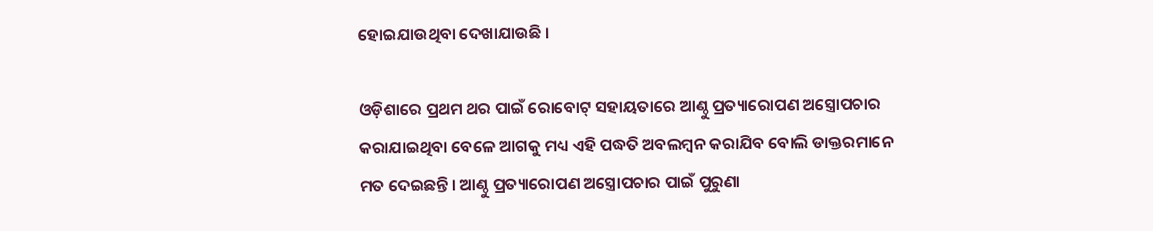ହୋଇଯାଉଥିବା ଦେଖାଯାଉଛି ।

ଓଡ଼ିଶାରେ ପ୍ରଥମ ଥର ପାଇଁ ରୋବୋଟ୍ ସହାୟତାରେ ଆଣ୍ଠୁ ପ୍ରତ୍ୟାରୋପଣ ଅସ୍ତ୍ରୋପଚାର କରାଯାଇଥିବା ବେଳେ ଆଗକୁ ମଧ୍ୟ ଏହି ପଦ୍ଧତି ଅବଲମ୍ବନ କରାଯିବ ବୋଲି ଡାକ୍ତରମାନେ ମତ ଦେଇଛନ୍ତି । ଆଣ୍ଠୁ ପ୍ରତ୍ୟାରୋପଣ ଅସ୍ତ୍ରୋପଚାର ପାଇଁ ପୁରୁଣା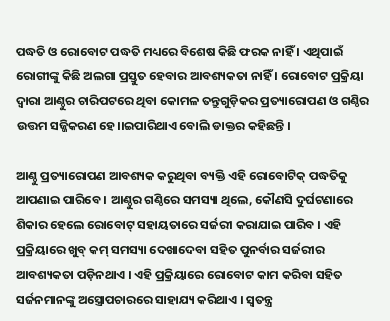ପଦ୍ଧତି ଓ ରୋବୋଟ ପଦ୍ଧତି ମଧ୍ୟରେ ବିଶେଷ କିଛି ଫରକ ନାହିଁ । ଏଥିପାଇଁ ରୋଗୀଙ୍କୁ କିଛି ଅଲଗା ପ୍ରସ୍ତୁତ ହେବାର ଆବଶ୍ୟକତା ନାହିଁ । ରୋବୋଟ ପ୍ରକ୍ରିୟା ଦ୍ୱାରା ଆଣ୍ଠୁର ଚାରିପଟରେ ଥିବା କୋମଳ ତନ୍ତୁଗୁଡ଼ିକର ପ୍ରତ୍ୟାରୋପଣ ଓ ଗଣ୍ଠିର ଉତ୍ତମ ସଜ୍ଜିକରଣ ହେ।।ଇପାରିଥାଏ ବୋଲି ଡାକ୍ତର କହିଛନ୍ତି ।

ଆଣ୍ଠୁ ପ୍ରତ୍ୟାରୋପଣ ଆବଶ୍ୟକ କରୁଥିବା ବ୍ୟକ୍ତି ଏହି ରୋବୋଟିକ୍ ପଦ୍ଧତିକୁ ଆପଣାଇ ପାରିବେ । ଆଣ୍ଠୁର ଗଣ୍ଠିରେ ସମସ୍ୟା ଥିଲେ, କୌଣସି ଦୁର୍ଘଟଣାରେ ଶିକାର ହେଲେ ରୋବୋଟ୍ ସହାୟତାରେ ସର୍ଜରୀ କରାଯାଇ ପାରିବ । ଏହି ପ୍ରକ୍ରିୟାରେ ଖୁବ୍ କମ୍ ସମସ୍ୟା ଦେଖାଦେବା ସହିତ ପୁନର୍ବାର ସର୍ଜରୀର ଆବଶ୍ୟକତା ପଡ଼ିନଥାଏ । ଏହି ପ୍ରକ୍ରିୟାରେ ରୋବୋଟ କାମ କରିବା ସହିତ ସର୍ଜନମାନଙ୍କୁ ଅସ୍ତ୍ରୋପଚାରରେ ସାହାଯ୍ୟ କରିଥାଏ । ସ୍ୱତନ୍ତ୍ର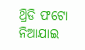ଥ୍ରିଡି ଫଟୋ ନିଆଯାଇ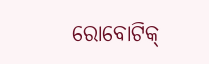ରୋବୋଟିକ୍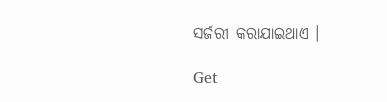ସର୍ଜରୀ କରାଯାଇଥାଏ ।

Get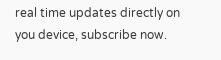real time updates directly on you device, subscribe now.